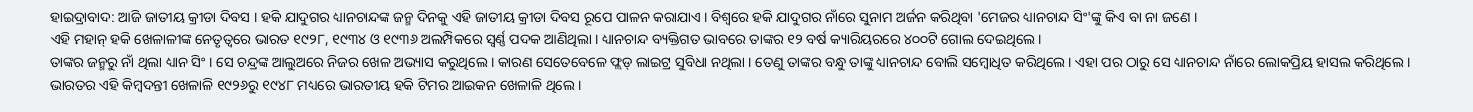ହାଇଦ୍ରାବାଦ: ଆଜି ଜାତୀୟ କ୍ରୀଡା ଦିବସ । ହକି ଯାଦୁଗର ଧ୍ୟାନଚାନ୍ଦଙ୍କ ଜନ୍ମ ଦିନକୁ ଏହି ଜାତୀୟ କ୍ରୀଡା ଦିବସ ରୂପେ ପାଳନ କରାଯାଏ । ବିଶ୍ବରେ ହକି ଯାଦୁଗର ନାଁରେ ସୁନାମ ଅର୍ଜନ କରିଥିବା 'ମେଜର ଧ୍ୟାନଚାନ୍ଦ ସିଂ'ଙ୍କୁ କିଏ ବା ନା ଜଣେ ।
ଏହି ମହାନ୍ ହକି ଖେଳାଳୀଙ୍କ ନେତୃତ୍ବରେ ଭାରତ ୧୯୨୮, ୧୯୩୪ ଓ ୧୯୩୬ ଅଲମ୍ପିକରେ ସ୍ବର୍ଣ୍ଣ ପଦକ ଆଣିଥିଲା । ଧ୍ୟାନଚାନ୍ଦ ବ୍ୟକ୍ତିଗତ ଭାବରେ ତାଙ୍କର ୧୨ ବର୍ଷ କ୍ୟାରିୟରରେ ୪୦୦ଟି ଗୋଲ ଦେଇଥିଲେ ।
ତାଙ୍କର ଜନ୍ମରୁ ନାଁ ଥିଲା ଧ୍ୟାନ ସିଂ । ସେ ଚନ୍ଦ୍ରଙ୍କ ଆଲୁଅରେ ନିଜର ଖେଳ ଅଭ୍ୟାସ କରୁଥିଲେ । କାରଣ ସେତେବେଳେ ଫ୍ଲଡ୍ ଲାଇଟ୍ର ସୁବିଧା ନଥିଲା । ତେଣୁ ତାଙ୍କର ବନ୍ଧୁ ତାଙ୍କୁ ଧ୍ୟାନଚାନ୍ଦ ବୋଲି ସମ୍ବୋଧିତ କରିଥିଲେ । ଏହା ପର ଠାରୁ ସେ ଧ୍ୟାନଚାନ୍ଦ ନାଁରେ ଲୋକପ୍ରିୟ ହାସଲ କରିଥିଲେ ।
ଭାରତର ଏହି କିମ୍ବଦନ୍ତୀ ଖେଳାଳି ୧୯୨୬ରୁ ୧୯୪୮ ମଧ୍ୟରେ ଭାରତୀୟ ହକି ଟିମର ଆଇକନ ଖେଳାଳି ଥିଲେ ।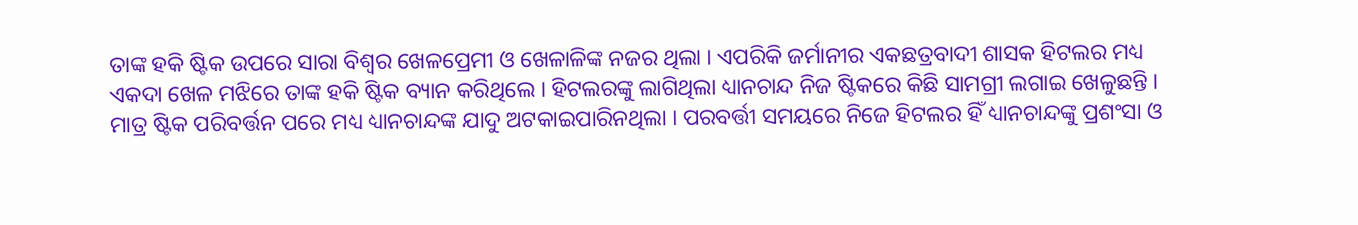ତାଙ୍କ ହକି ଷ୍ଟିକ ଉପରେ ସାରା ବିଶ୍ବର ଖେଳପ୍ରେମୀ ଓ ଖେଳାଳିଙ୍କ ନଜର ଥିଲା । ଏପରିକି ଜର୍ମାନୀର ଏକଛତ୍ରବାଦୀ ଶାସକ ହିଟଲର ମଧ୍ୟ ଏକଦା ଖେଳ ମଝିରେ ତାଙ୍କ ହକି ଷ୍ଟିକ ବ୍ୟାନ କରିଥିଲେ । ହିଟଲରଙ୍କୁ ଲାଗିଥିଲା ଧ୍ୟାନଚାନ୍ଦ ନିଜ ଷ୍ଟିକରେ କିଛି ସାମଗ୍ରୀ ଲଗାଇ ଖେଳୁଛନ୍ତି । ମାତ୍ର ଷ୍ଟିକ ପରିବର୍ତ୍ତନ ପରେ ମଧ୍ୟ ଧ୍ୟାନଚାନ୍ଦଙ୍କ ଯାଦୁ ଅଟକାଇପାରିନଥିଲା । ପରବର୍ତ୍ତୀ ସମୟରେ ନିଜେ ହିଟଲର ହିଁ ଧ୍ୟାନଚାନ୍ଦଙ୍କୁ ପ୍ରଶଂସା ଓ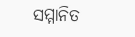ସମ୍ମାନିତ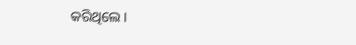କରିଥିଲେ ।